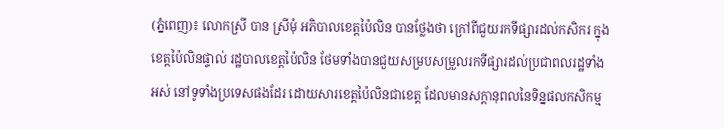(ភ្នំពេញ)៖ លោកស្រី បាន ស្រីមុំ អភិបាលខេត្តប៉ៃលិន បានថ្លែងថា ក្រៅពីជួយរកទីផ្សារដល់កសិករ ក្នុងខេត្តប៉ៃលិនផ្ទាល់ រដ្ឋបាលខេត្តប៉ៃលិន ថែមទាំងបានជួយសម្របសម្រួលរកទីផ្សារដល់ប្រជាពលរដ្ឋទាំងអស់ នៅទូទាំងប្រទេសផងដែរ ដោយសារខេត្តប៉ៃលិនជាខេត្ត ដែលមានសក្តានុពលនៃទិន្នផលកសិកម្ម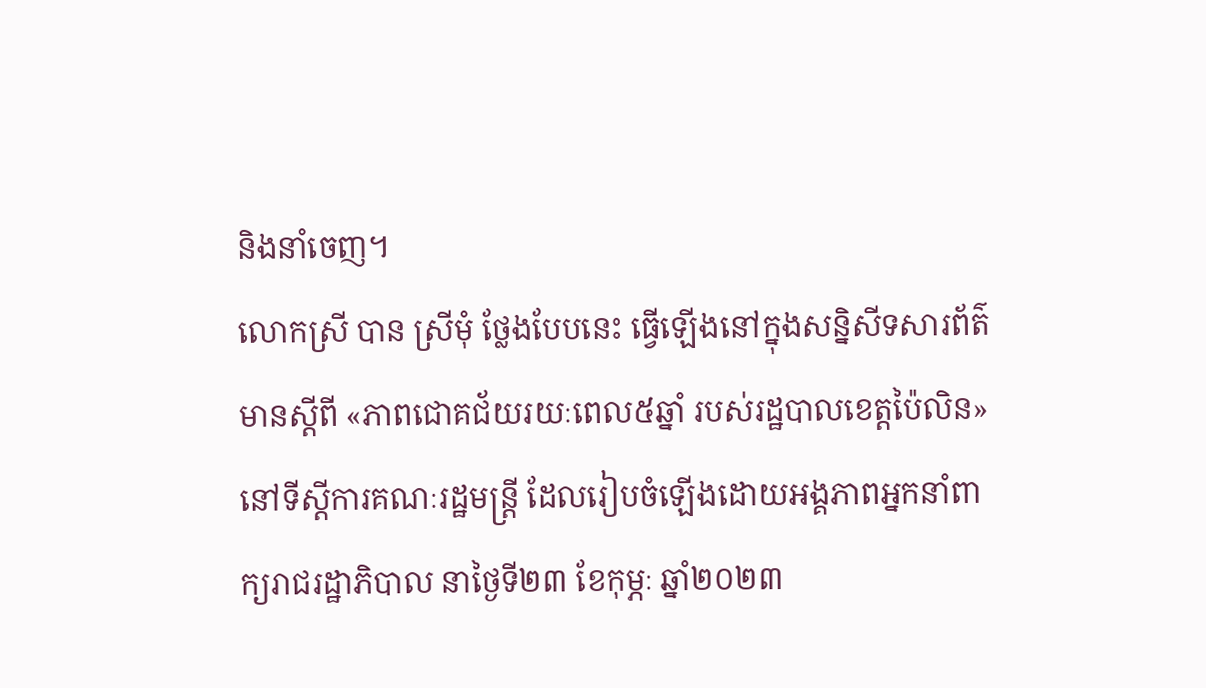និងនាំចេញ។
លោកស្រី បាន ស្រីមុំ ថ្លែងបែបនេះ ធ្វើឡើងនៅក្នុងសន្និសីទសារព័ត៌មានស្តីពី «ភាពជោគជ័យរយៈពេល៥ឆ្នាំ របស់រដ្ឋបាលខេត្តប៉ៃលិន» នៅទីស្តីការគណៈរដ្ឋមន្ត្រី ដែលរៀបចំឡើងដោយអង្គភាពអ្នកនាំពាក្យរាជរដ្ឋាភិបាល នាថ្ងៃទី២៣ ខែកុម្ភៈ ឆ្នាំ២០២៣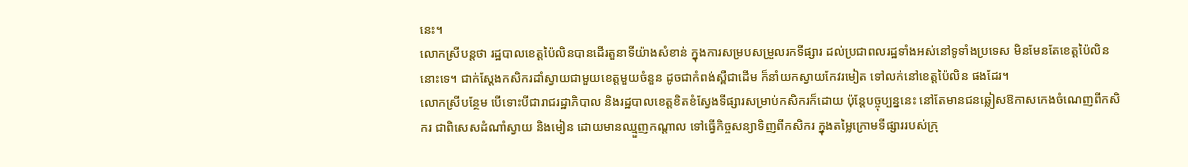នេះ។
លោកស្រីបន្តថា រដ្ឋបាលខេត្តប៉ៃលិនបានដើរតួនាទីយ៉ាងសំខាន់ ក្នុងការសម្របសម្រួលរកទីផ្សារ ដល់ប្រជាពលរដ្ឋទាំងអស់នៅទូទាំងប្រទេស មិនមែនតែខេត្តប៉ៃលិននោះទេ។ ជាក់ស្តែងកសិករដាំស្វាយជាមួយខេត្តមួយចំនួន ដូចជាកំពង់ស្ពឺជាដើម ក៏នាំយកស្វាយកែវរមៀត ទៅលក់នៅខេត្តប៉ៃលិន ផងដែរ។
លោកស្រីបន្ថែម បើទោះបីជារាជរដ្ឋាភិបាល និងរដ្ឋបាលខេត្តខិតខំស្វែងទីផ្សារសម្រាប់កសិករក៏ដោយ ប៉ុន្តែបច្ចុប្បន្ននេះ នៅតែមានជនឆ្លៀសឱកាសកេងចំណេញពីកសិករ ជាពិសេសដំណាំស្វាយ និងមៀន ដោយមានឈ្មួញកណ្តាល ទៅធ្វើកិច្ចសន្យាទិញពីកសិករ ក្នុងតម្លៃក្រោមទីផ្សាររបស់ក្រុ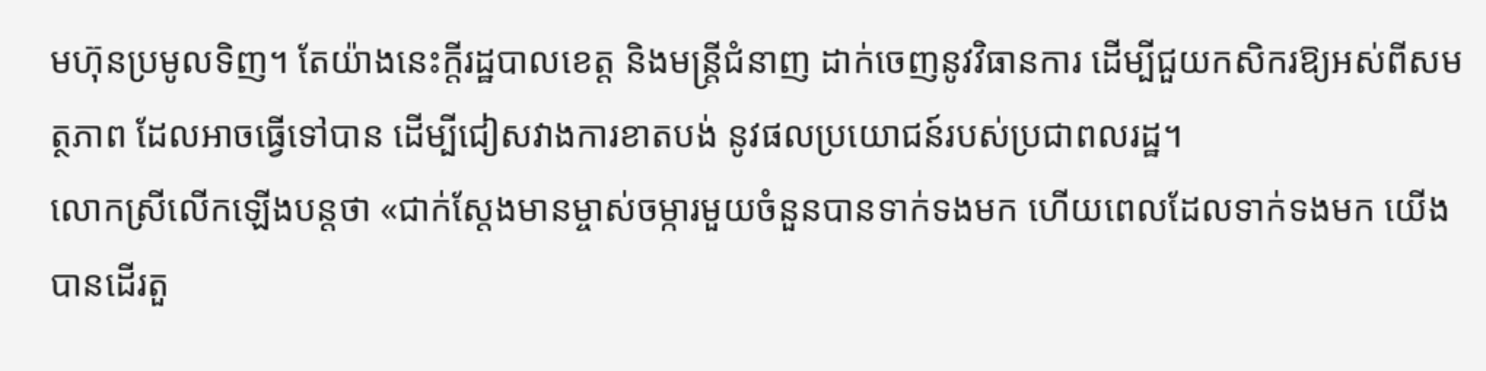មហ៊ុនប្រមូលទិញ។ តែយ៉ាងនេះក្តីរដ្ឋបាលខេត្ត និងមន្រ្តីជំនាញ ដាក់ចេញនូវវិធានការ ដើម្បីជួយកសិករឱ្យអស់ពីសមត្ថភាព ដែលអាចធ្វើទៅបាន ដើម្បីជៀសវាងការខាតបង់ នូវផលប្រយោជន៍របស់ប្រជាពលរដ្ឋ។
លោកស្រីលើកឡើងបន្តថា «ជាក់ស្តែងមានម្ចាស់ចម្ការមួយចំនួនបានទាក់ទងមក ហើយពេលដែលទាក់ទងមក យើងបានដើរតួ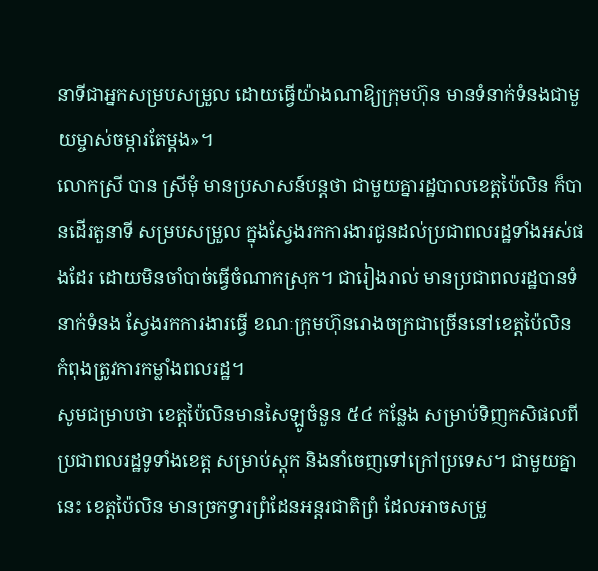នាទីជាអ្នកសម្របសម្រួល ដោយធ្វើយ៉ាងណាឱ្យក្រុមហ៊ុន មានទំនាក់ទំនងជាមួយម្ចាស់ចម្ការតែម្តង»។
លោកស្រី បាន ស្រីមុំ មានប្រសាសន៍បន្តថា ជាមួយគ្នារដ្ឋបាលខេត្តប៉ៃលិន ក៏បានដើរតួនាទី សម្របសម្រួល ក្នុងស្វែងរកការងារជូនដល់ប្រជាពលរដ្ឋទាំងអស់ផងដែរ ដោយមិនចាំបាច់ធ្វើចំណាកស្រុក។ ជារៀងរាល់ មានប្រជាពលរដ្ឋបានទំនាក់ទំនង ស្វែងរកការងារធ្វើ ខណៈក្រុមហ៊ុនរោងចក្រជាច្រើននៅខេត្តប៉ៃលិន កំពុងត្រូវការកម្លាំងពលរដ្ឋ។
សូមជម្រាបថា ខេត្តប៉ៃលិនមានសៃឡូចំនួន ៥៤ កន្លែង សម្រាប់ទិញកសិផលពីប្រជាពលរដ្ឋទូទាំងខេត្ត សម្រាប់ស្តុក និងនាំចេញទៅក្រៅប្រទេស។ ជាមួយគ្នានេះ ខេត្តប៉ៃលិន មានច្រកទ្វារព្រំដែនអន្តរជាតិព្រំ ដែលអាចសម្រួ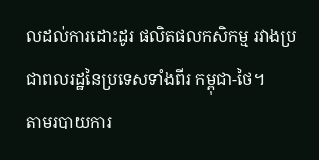លដល់ការដោះដូរ ផលិតផលកសិកម្ម រវាងប្រជាពលរដ្ឋនៃប្រទេសទាំងពីរ កម្ពុជា-ថៃ។
តាមរបាយការ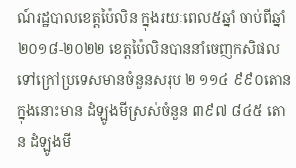ណ៍រដ្ឋបាលខេត្តប៉ៃលិន ក្នុងរយៈពេល៥ឆ្នាំ ចាប់ពីឆ្នាំ ២០១៨-២០២២ ខេត្តប៉ៃលិនបាននាំចេញកសិផល ទៅក្រៅប្រទេសមានចំនួនសរុប ២ ១១៤ ៩៩០តោន ក្នុងនោះមាន ដំឡូងមីស្រស់ចំនួន ៣៩៧ ៨៤៥ តោន ដំឡូងមី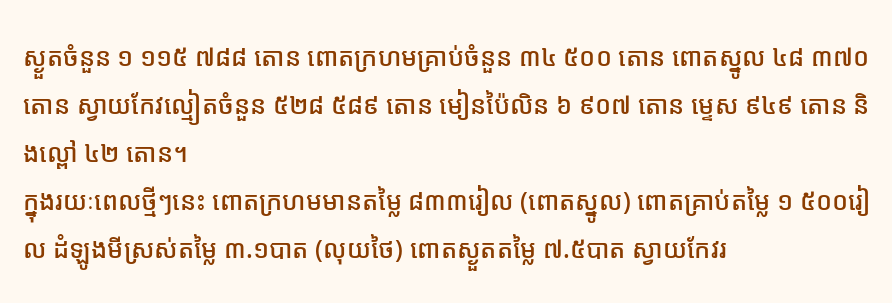ស្ងួតចំនួន ១ ១១៥ ៧៨៨ តោន ពោតក្រហមគ្រាប់ចំនួន ៣៤ ៥០០ តោន ពោតស្នូល ៤៨ ៣៧០ តោន ស្វាយកែវល្មៀតចំនួន ៥២៨ ៥៨៩ តោន មៀនប៉ៃលិន ៦ ៩០៧ តោន ម្ទេស ៩៤៩ តោន និងល្ពៅ ៤២ តោន។
ក្នុងរយៈពេលថ្មីៗនេះ ពោតក្រហមមានតម្លៃ ៨៣៣រៀល (ពោតស្នូល) ពោតគ្រាប់តម្លៃ ១ ៥០០រៀល ដំឡូងមីស្រស់តម្លៃ ៣.១បាត (លុយថៃ) ពោតស្ងួតតម្លៃ ៧.៥បាត ស្វាយកែវរ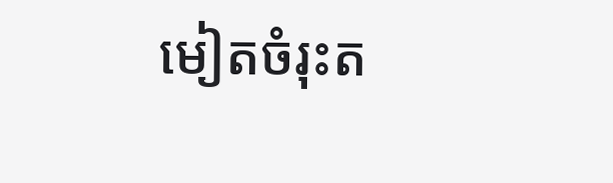មៀតចំរុះត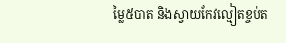ម្លៃ៥បាត និងស្វាយកែវល្មៀតខ្ចប់ត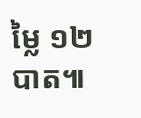ម្លៃ ១២បាត៕